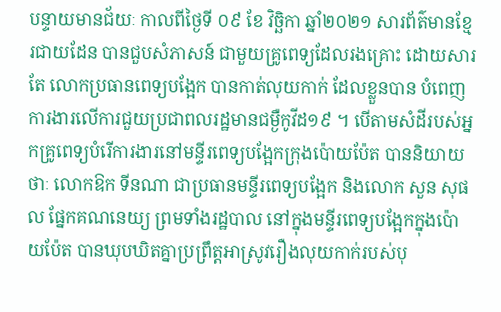បន្ទាយមានជ័យៈ កាលពីថ្ងៃទី ០៩ ខែ វិច្ឆិកា ឆ្នាំ២០២១ សារព័ត៌មានខ្មែរជាយដែន បានជួបសំភាសន៍ ជាមួយគ្រូពេទ្យដែលរងគ្រោះ ដោយសារតែ លោកប្រធានពេទ្យបង្អែក បានកាត់លុយកាក់ ដែលខ្លួនបាន បំពេញការងារលើការជួយប្រជាពលរដ្ឋមានជម្ងឺកូវីដ១៩ ។ បើតាមសំដីរបស់អ្នកគ្រូពេទ្យបំរើការងារនៅមន្ទីរពេទ្យបង្អែកក្រុងប៉ោយប៉ែត បាននិយាយថាៈ លោកឱក ទីនណា ជាប្រធានមន្ទីរពេទ្យបង្អែក និងលោក សួន សុផល ផ្នែកគណនេយ្យ ព្រមទាំងរដ្ឋបាល នៅក្នុងមន្ទីរពេទ្យបង្អែកក្នុងប៉ោយប៉ែត បានឃុបឃិតគ្នាប្រព្រឹត្តអាស្រូវរឿងលុយកាក់របស់បុ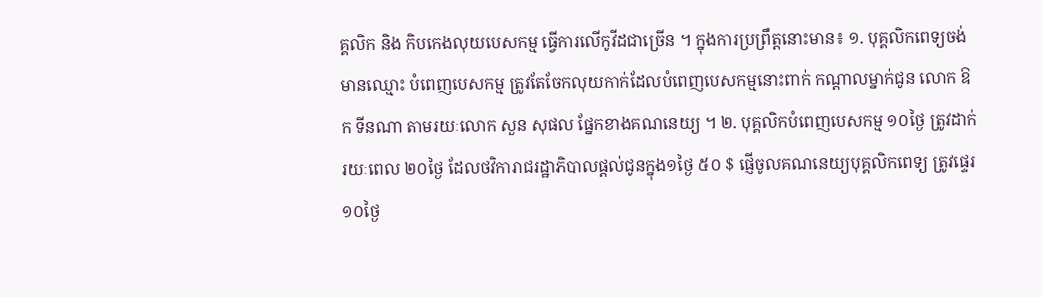គ្គលិក និង កិបកេងលុយបេសកម្ម ធ្វើការលើកូវីដជាច្រើន ។ ក្នុងការប្រព្រឹត្តនោះមាន៖ ១. បុគ្គលិកពេទ្យចង់មានឈ្មោះ បំពេញបេសកម្ម ត្រូវតែចែកលុយកាក់ដែលបំពេញបេសកម្មនោះពាក់ កណ្តាលម្នាក់ជូន លោក ឱក ទីនណា តាមរយៈលោក សួន សុផល ផ្នែកខាងគណនេយ្យ ។ ២. បុគ្គលិកបំពេញបេសកម្ម ១០ថ្ងៃ ត្រូវដាក់រយៈពេល ២០ថ្ងៃ ដែលថវិការាជរដ្ឋាភិបាលផ្តល់ជូនក្នុង១ថ្ងៃ ៥០ $ ផ្ញើចូលគណនេយ្យបុគ្គលិកពេទ្យ ត្រូវផ្ទេរ ១០ថ្ងៃ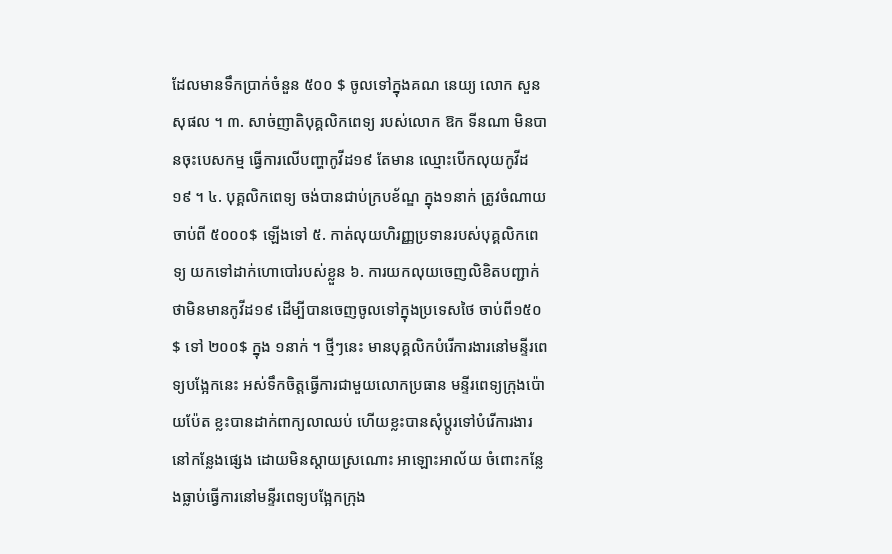ដែលមានទឹកប្រាក់ចំនួន ៥០០ $ ចូលទៅក្នុងគណ នេយ្យ លោក សួន សុផល ។ ៣. សាច់ញាតិបុគ្គលិកពេទ្យ របស់លោក ឱក ទីនណា មិនបានចុះបេសកម្ម ធ្វើការលើបញ្ហាកូវីដ១៩ តែមាន ឈ្មោះបើកលុយកូវីដ១៩ ។ ៤. បុគ្គលិកពេទ្យ ចង់បានជាប់ក្របខ័ណ្ឌ ក្នុង១នាក់ ត្រូវចំណាយចាប់ពី ៥០០០$ ឡើងទៅ ៥. កាត់លុយហិរញ្ញប្រទានរបស់បុគ្គលិកពេទ្យ យកទៅដាក់ហោបៅរបស់ខ្លួន ៦. ការយកលុយចេញលិខិតបញ្ជាក់ថាមិនមានកូវីដ១៩ ដើម្បីបានចេញចូលទៅក្នុងប្រទេសថៃ ចាប់ពី១៥០$ ទៅ ២០០$ ក្នុង ១នាក់ ។ ថ្មីៗនេះ មានបុគ្គលិកបំរើការងារនៅមន្ទីរពេទ្យបង្អែកនេះ អស់ទឹកចិត្តធ្វើការជាមួយលោកប្រធាន មន្ទីរពេទ្យក្រុងប៉ោយប៉ែត ខ្លះបានដាក់ពាក្យលាឈប់ ហើយខ្លះបានសុំប្តូរទៅបំរើការងារនៅកន្លែងផ្សេង ដោយមិនស្តាយស្រណោះ អាឡោះអាល័យ ចំពោះកន្លែងធ្លាប់ធ្វើការនៅមន្ទីរពេទ្យបង្អែកក្រុង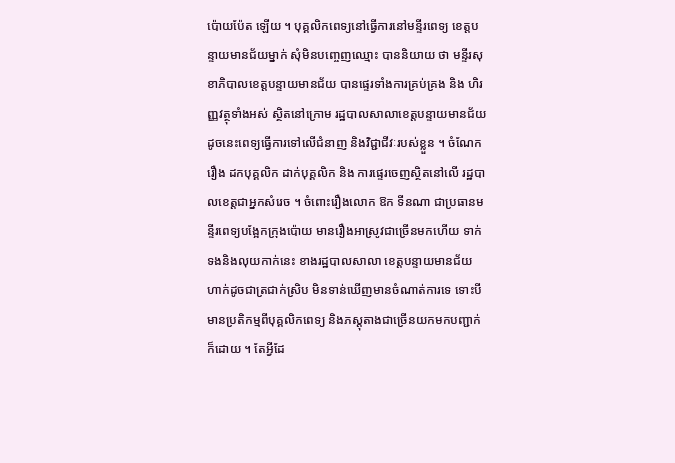ប៉ោយប៉ែត ឡើយ ។ បុគ្គលិកពេទ្យនៅធ្វើការនៅមន្ទីរពេទ្យ ខេត្តបន្ទាយមានជ័យម្នាក់ សុំមិនបញ្ចេញឈ្មោះ បាននិយាយ ថា មន្ទីរសុខាភិបាលខេត្តបន្ទាយមានជ័យ បានផ្ទេរទាំងការគ្រប់គ្រង និង ហិរញ្ញវត្ថុទាំងអស់ ស្ថិតនៅក្រោម រដ្ឋបាលសាលាខេត្តបន្ទាយមានជ័យ ដូចនេះពេទ្យធ្វើការទៅលើជំនាញ និងវិជ្ជាជីវៈរបស់ខ្លួន ។ ចំណែករឿង ដកបុគ្គលិក ដាក់បុគ្គលិក និង ការផ្ទេរចេញស្ថិតនៅលើ រដ្ឋបាលខេត្តជាអ្នកសំរេច ។ ចំពោះរឿងលោក ឱក ទីនណា ជាប្រធានមន្ទីរពេទ្យបង្អែកក្រុងប៉ោយ មានរឿងអាស្រូវជាច្រើនមកហើយ ទាក់ទងនិងលុយកាក់នេះ ខាងរដ្ឋបាលសាលា ខេត្តបន្ទាយមានជ័យ ហាក់ដូចជាត្រជាក់ស្រិប មិនទាន់ឃើញមានចំណាត់ការទេ ទោះបី មានប្រតិកម្មពីបុគ្គលិកពេទ្យ និងភស្តុតាងជាច្រើនយកមកបញ្ជាក់ក៏ដោយ ។ តែអ្វីដែ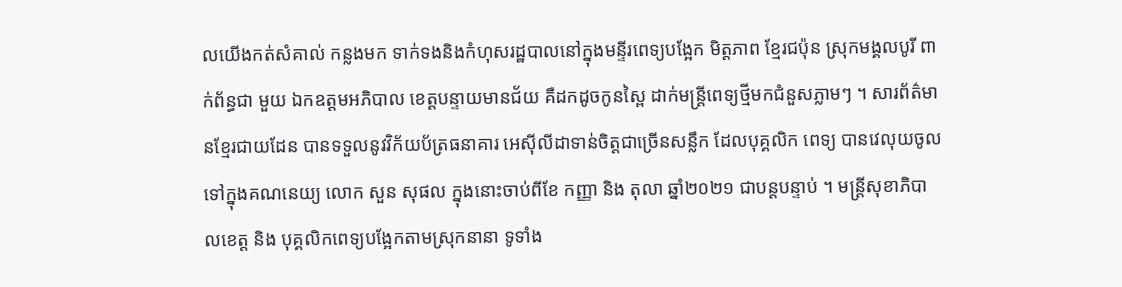លយើងកត់សំគាល់ កន្លងមក ទាក់ទងនិងកំហុសរដ្ឋបាលនៅក្នុងមន្ទីរពេទ្យបង្អែក មិត្តភាព ខ្មែរជប៉ុន ស្រុកមង្គលបូរី ពាក់ព័ន្ធជា មួយ ឯកឧត្តមអភិបាល ខេត្តបន្ទាយមានជ័យ គឺដកដូចកូនស្ពៃ ដាក់មន្ត្រីពេទ្យថ្មីមកជំនួសភ្លាមៗ ។ សារព័ត៌មានខ្មែរជាយដែន បានទទួលនូវវិក័យប័ត្រធនាគារ អេស៊ីលីដាទាន់ចិត្តជាច្រើនសន្លឹក ដែលបុគ្គលិក ពេទ្យ បានវេលុយចូលទៅក្នុងគណនេយ្យ លោក សួន សុផល ក្នុងនោះចាប់ពីខែ កញ្ញា និង តុលា ឆ្នាំ២០២១ ជាបន្តបន្ទាប់ ។ មន្ត្រីសុខាភិបាលខេត្ត និង បុគ្គលិកពេទ្យបង្អែកតាមស្រុកនានា ទូទាំង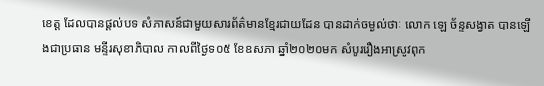ខេត្ត ដែលបានផ្តល់បទ សំភាសន៍ជាមួយសារព័ត៌មានខ្មែរជាយដែន បានដាក់ចម្ងល់ថាៈ លោក ឡេ ច័ន្ទសង្វាត បានឡើងជាប្រធាន មន្ទីរសុខាភិបាល កាលពីថ្ងៃទ០៥ ខែឧសភា ឆ្នាំ២០២០មក សំបូររឿងអាស្រូវពុក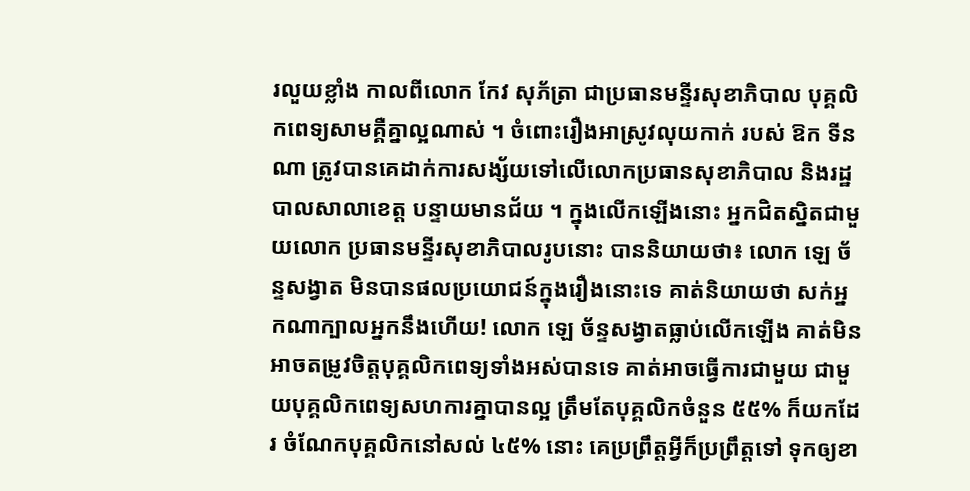រលួយខ្លាំង កាលពីលោក កែវ សុភ័ត្រា ជាប្រធានមន្ទីរសុខាភិបាល បុគ្គលិកពេទ្យសាមគ្គឺគ្នាល្អណាស់ ។ ចំពោះរឿងអាស្រូវលុយកាក់ របស់ ឱក ទីនណា ត្រូវបានគេដាក់ការសង្ស័យទៅលើលោកប្រធានសុខាភិបាល និងរដ្ឋបាលសាលាខេត្ត បន្ទាយមានជ័យ ។ ក្នុងលើកឡើងនោះ អ្នកជិតស្និតជាមួយលោក ប្រធានមន្ទីរសុខាភិបាលរូបនោះ បាននិយាយថា៖ លោក ឡេ ច័ន្ទសង្វាត មិនបានផលប្រយោជន៍ក្នុងរឿងនោះទេ គាត់និយាយថា សក់អ្នកណាក្បាលអ្នកនឹងហើយ! លោក ឡេ ច័ន្ទសង្វាតធ្លាប់លើកឡើង គាត់មិនអាចតម្រូវចិត្តបុគ្គលិកពេទ្យទាំងអស់បានទេ គាត់អាចធ្វើការជាមួយ ជាមួយបុគ្គលិកពេទ្យសហការគ្នាបានល្អ ត្រឹមតែបុគ្គលិកចំនួន ៥៥% ក៏យកដែរ ចំណែកបុគ្គលិកនៅសល់ ៤៥% នោះ គេប្រព្រឹត្តអ្វីក៏ប្រព្រឹត្តទៅ ទុកឲ្យខា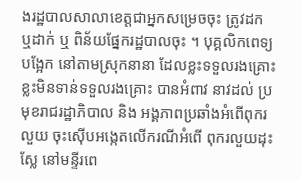ងរដ្ឋបាលសាលាខេត្តជាអ្នកសម្រេចចុះ ត្រូវដក ឬដាក់ ឬ ពិន័យផ្នែករដ្ឋបាលចុះ ។ បុគ្គលិកពេទ្យបង្អែក នៅតាមស្រុកនានា ដែលខ្លះទទួលរងគ្រោះ ខ្លះមិនទាន់ទទួលរងគ្រោះ បានអំពាវ នាវដល់ ប្រមុខរាជរដ្ឋាភិបាល និង អង្គភាពប្រឆាំងអំពើពុករលួយ ចុះស៊ើបអង្កេតលើករណីអំពើ ពុករលួយដុះស្លែ នៅមន្ទីរពេ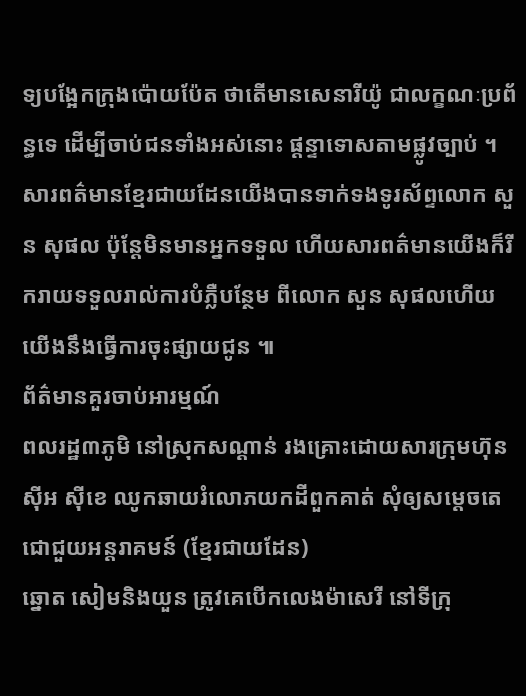ទ្យបង្អែកក្រុងប៉ោយប៉ែត ថាតើមានសេនារីយ៉ូ ជាលក្ខណៈប្រព័ន្ធទេ ដើម្បីចាប់ជនទាំងអស់នោះ ផ្តន្ទាទោសតាមផ្លូវច្បាប់ ។ សារពត៌មានខ្មែរជាយដែនយើងបានទាក់ទងទូរស័ព្ទលោក សួន សុផល ប៉ុន្តែមិនមានអ្នកទទួល ហើយសារពត៌មានយើងក៏រីករាយទទួលរាល់ការបំភ្លឺបន្ថែម ពីលោក សួន សុផលហើយយើងនឹងធ្វើការចុះផ្សាយជូន ៕
ព័ត៌មានគួរចាប់អារម្មណ៍
ពលរដ្ឋ៣ភូមិ នៅស្រុកសណ្ដាន់ រងគ្រោះដោយសារក្រុមហ៊ុន ស៊ីអ ស៊ីខេ ឈូកឆាយរំលោភយកដីពួកគាត់ សុំឲ្យសម្ដេចតេជោជួយអន្តរាគមន៍ (ខ្មែរជាយដែន)
ឆ្នោត សៀមនិងយួន ត្រូវគេបើកលេងម៉ាសេរី នៅទីក្រុ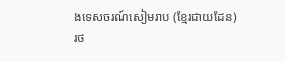ងទេសចរណ៍សៀមរាប (ខ្មែរជាយដែន)
រថ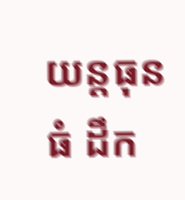យន្តធុនធំ ដឹក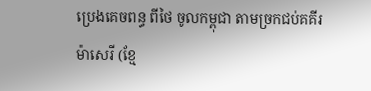ប្រេងគេចពន្ធ ពីថៃ ចូលកម្ពុជា តាមច្រកជប់គគីរ ម៉ាសេរី (ខ្មែ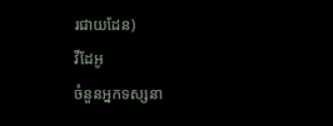រជាយដែន)
វីដែអូ
ចំនួនអ្នកទស្សនា